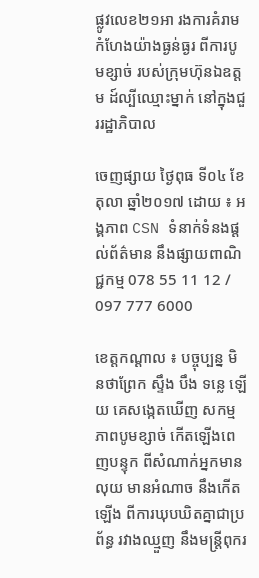ផ្លូវលេខ២១អា រងការគំរាមកំហែងយ៉ាងធ្ងន់ធ្ងរ ពីការបូមខ្សាច់ របស់ក្រុមហ៊ុនឯឧត្តម ដ៍ល្បីឈ្មោះម្នាក់ នៅក្នុងជួររដ្ឋាភិបាល

ចេញផ្សាយ ថ្ងៃពុធ ទី០៤ ខែតុលា ឆ្នាំ២០១៧ ដោយ ៖ អង្គភាព CSN ទំនាក់ទំនងផ្ដល់ព័ត៌មាន នឹងផ្សាយពាណិជ្ជកម្ម 078 55 11 12 / 097 777 6000

ខេត្តកណ្ដាល ៖ បច្ចុប្បន្ន មិនថាព្រែក ស្ទឹង បឹង ទន្លេ ឡើយ គេសង្កេតឃើញ សកម្មភាពបូមខ្សាច់ កើតឡើងពេញបន្ទុក ពីសំណាក់អ្នកមានលុយ មានអំណាច នឹងកើតឡើង ពីការឃុបឃិតគ្នាជាប្រព័ន្ធ រវាងឈ្មួញ នឹងមន្ត្រីពុករ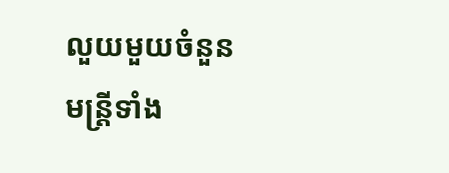លួយមួយចំនួន មន្ត្រីទាំង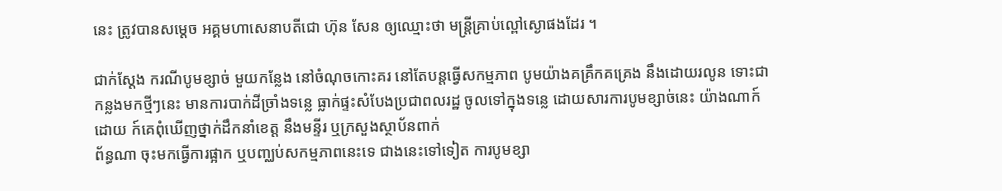នេះ ត្រូវបានសម្ដេច អគ្គមហាសេនាបតីជោ ហ៊ុន សែន ឲ្យឈ្មោះថា មន្ត្រីគ្រាប់ល្ពៅស្ងោផងដែរ ។

ជាក់ស្ដែង ករណីបូមខ្សាច់ មួយកន្លែង នៅចំណុចកោះគរ នៅតែបន្តធ្វើសកម្មភាព បូមយ៉ាងគគ្រឹកគគ្រេង នឹងដោយរលូន ទោះជាកន្លងមកថ្មីៗនេះ មានការបាក់ដីច្រាំងទន្លេ ធ្លាក់ផ្ទះសំបែងប្រជាពលរដ្ឋ ចូលទៅក្នុងទន្លេ ដោយសារការបូមខ្សាច់នេះ យ៉ាងណាក៍ដោយ ក៍គេពុំឃើញថ្នាក់ដឹកនាំខេត្ត នឹងមន្ទីរ ឬក្រសួងស្ថាប័នពាក់
ព័ន្ធណា ចុះមកធ្វើការផ្អាក ឬបញ្ឈប់សកម្មភាពនេះទេ ជាងនេះទៅទៀត ការបូមខ្សា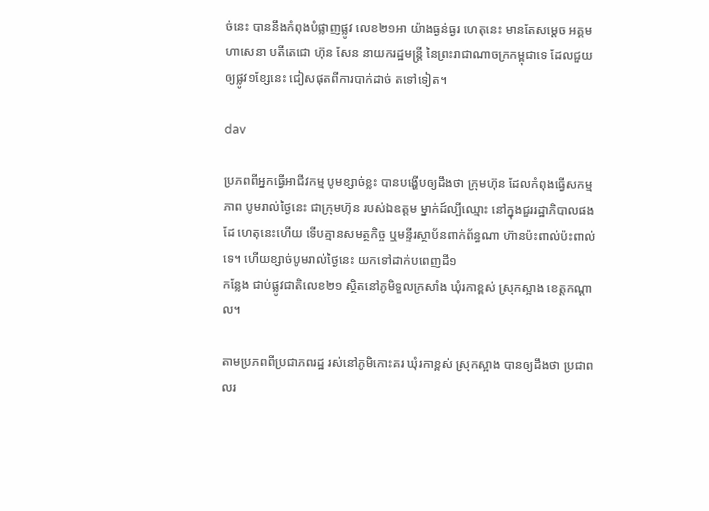ច់នេះ បាននឹងកំពុងបំផ្លាញផ្លូវ លេខ២១អា យ៉ាងធ្ងន់ធ្ងរ ហេតុនេះ មានតែសម្ដេច អគ្គមហាសេនា បតីតេជោ ហ៊ុន សែន នាយករដ្ឋមន្ត្រី នៃព្រះរាជាណាចក្រកម្ពុជាទេ ដែលជួយឲ្យផ្លូវ១ខ្សែនេះ ជៀសផុតពីការបាក់ដាច់ តទៅទៀត។

dav

ប្រភពពីអ្នកធ្វើអាជីវកម្ម បូមខ្សាច់ខ្លះ បានបង្ហើបឲ្យដឹងថា ក្រុមហ៊ុន ដែលកំពុងធ្វើសកម្មភាព បូមរាល់ថ្ងៃនេះ ជាក្រុមហ៊ុន របស់ឯឧត្តម ម្នាក់ដ៍ល្បីឈ្មោះ នៅក្នុងជួររដ្ឋាភិបាលផងដែ ហេតុនេះហើយ ទើបគ្មានសមត្ថកិច្ច ឬមន្ទីរស្ថាប័នពាក់ព័ន្ធណា ហ៊ានប៉ះពាល់ប៉ះពាល់ទេ។ ហើយខ្សាច់បូមរាល់ថ្ងៃនេះ យកទៅដាក់បពេញដី១
កន្លែង ជាប់ផ្លូវជាតិលេខ២១ ស្ថិតនៅភូមិទួលក្រសាំង ឃុំរកាខ្ពស់ ស្រុកស្អាង ខេត្តកណ្ដាល។

តាមប្រភពពីប្រជាភពរដ្ឋ រស់នៅភូមិកោះគរ ឃុំរកាខ្ពស់ ស្រុកស្អាង បានឲ្យដឹងថា ប្រជាពលរ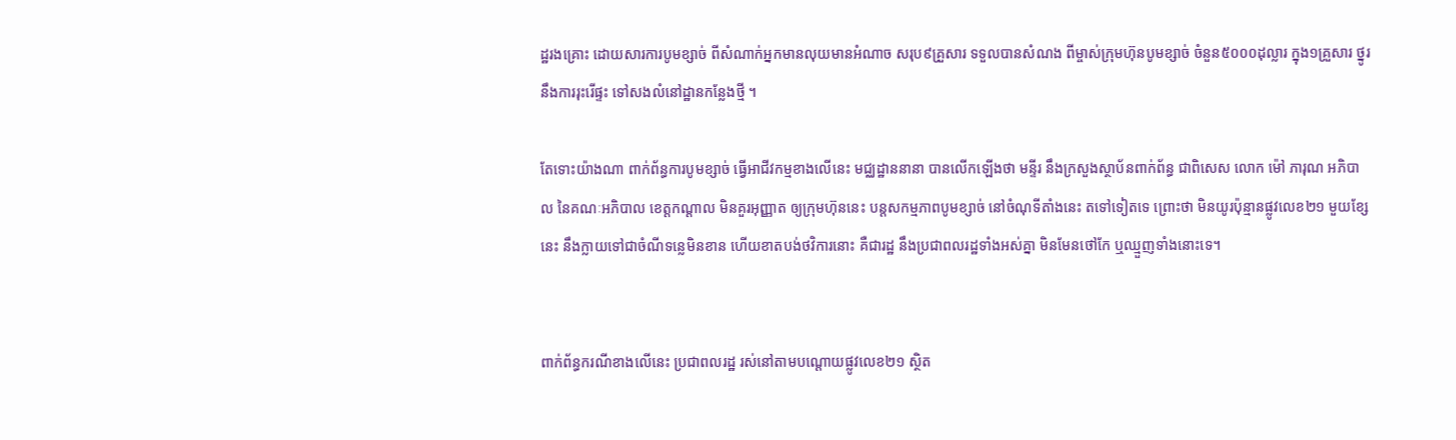ដ្ឋរងគ្រោះ ដោយសារការបូមខ្សាច់ ពីសំណាក់អ្នកមានលុយមានអំណាច សរុប៩គ្រួសារ ទទួលបានសំណង ពីម្ចាស់ក្រុមហ៊ុនបូមខ្សាច់ ចំនួន៥០០០ដុល្លារ ក្នុង១គ្រួសារ ថ្នូរនឹងការរុះរើផ្ទះ ទៅសងលំនៅដ្ឋានកន្លែងថ្មី ។

តែទោះយ៉ាងណា ពាក់ព័ន្ធការបូមខ្សាច់ ធ្វើអាជីវកម្មខាងលើនេះ មជ្ឈដ្ឋាននានា បានលើកឡើងថា មន្ទីរ នឹងក្រសួងស្ថាប័នពាក់ព័ន្ធ ជាពិសេស លោក ម៉ៅ ភារុណ អភិបាល នៃគណៈអភិបាល ខេត្តកណ្ដាល មិនគួរអុញ្ញាត ឲ្យក្រុមហ៊ុននេះ បន្តសកម្មភាពបូមខ្សាច់ នៅចំណុទីតាំងនេះ តទៅទៀតទេ ព្រោះថា មិនយូរប៉ុន្មានផ្លូវលេខ២១ មួយខ្សែនេះ នឹងក្លាយទៅជាចំណីទន្លេមិនខាន ហើយខាតបង់ថវិការនោះ គឺជារដ្ឋ នឹងប្រជាពលរដ្ឋទាំងអស់គ្នា មិនមែនថៅកែ ឬឈ្មួញទាំងនោះទេ។


ពាក់ព័ន្ធករណីខាងលើនេះ ប្រជាពលរដ្ឋ រស់នៅតាមបណ្ដោយផ្លូវលេខ២១ ស្ថិត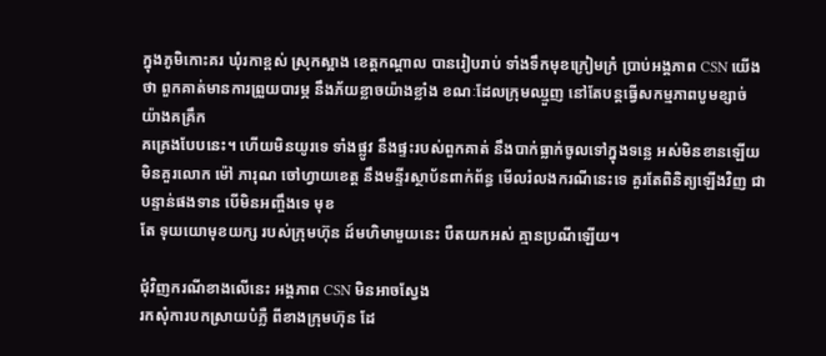ក្នុងភូមិកោះគរ ឃុំរកាខ្ពស់ ស្រុកស្អាង ខេត្តកណ្ដាល បានរៀបរាប់ ទាំងទឹកមុខក្រៀមក្រំ ប្រាប់អង្គភាព CSN យើងថា ពួកគាត់មានការព្រួយបារម្ភ នឹងភ័យខ្លាចយ៉ាងខ្លាំង ខណៈដែលក្រុមឈ្មួញ នៅតែបន្តធ្វើសកម្មភាពបូមខ្សាច់ យ៉ាងគគ្រឹក
គគ្រេងបែបនេះ។ ហើយមិនយូរទេ ទាំងផ្លូវ នឹងផ្ទះរបស់ពួកគាត់ នឹងបាក់ធ្លាក់ចូលទៅក្នុងទន្លេ អស់មិនខានឡើយ មិនគួរលោក ម៉ៅ ភារុណ ចៅហ្វាយខេត្ត នឹងមន្ទីរស្ថាប័នពាក់ព័ន្ធ មើលរំលងករណីនេះទេ គួរតែពិនិត្យឡើងវិញ ជាបន្ទាន់ផងទាន បើមិនអញ្ចឹងទេ មុខ
តែ ទុយយោមុខយក្ស របស់ក្រុមហ៊ុន ដ៍មហិមាមួយនេះ បឺតយកអស់ គ្មានប្រណីឡើយ។

ជុំវិញករណីខាងលើនេះ អង្គភាព CSN មិនអាចស្វែង
រកសុំការបកស្រាយបំភ្លឺ ពីខាងក្រុមហ៊ុន ដែ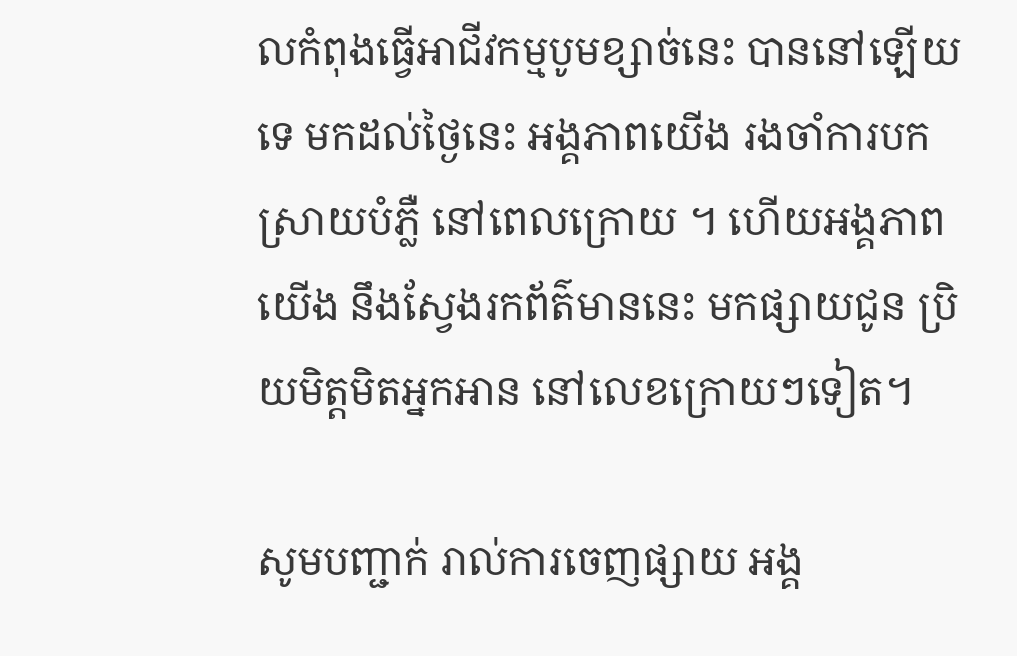លកំពុងធ្វើអាជីវកម្មបូមខ្សាច់នេះ បាននៅឡើយទេ មកដល់ថ្ងៃនេះ អង្គភាពយើង រងចាំការបកស្រាយបំភ្លឺ នៅពេលក្រោយ ។ ហើយអង្គភាពយើង នឹងស្វែងរកព័ត៌មាននេះ មកផ្សាយជូន ប្រិយមិត្តមិតអ្នកអាន នៅលេខក្រោយៗទៀត។

សូមបញ្ជាក់ រាល់ការចេញផ្សាយ អង្គ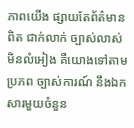ភាពយើង ផ្សាយតែព័ត៌មានពិត ជាក់លាក់ ច្បាស់លាស់ មិនលំអៀង គឺយោងទៅតាមប្រភព ច្បាស់ការណ៍ នឹងឯកសារមួយចំនួន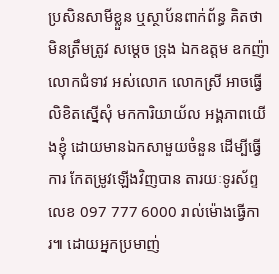ប្រសិនសាមីខ្លួន ឬស្ថាប័នពាក់ព័ន្ធ គិតថា មិនត្រឹមត្រូវ សម្ដេច ទ្រុង ឯកឧត្តម ឧកញ៉ា លោកជំទាវ អស់លោក លោកស្រី អាចធ្វើលិខិតស្នើសុំ មកការិយាយ័ល អង្គភាពយើងខ្ញុំ ដោយមានឯកសាមួយចំនួន ដើម្បីធ្វើការ កែតម្រូវឡើងវិញបាន តារយៈទូរស័ព្ទ លេខ 097 777 6000 រាល់ម៉ោងធ្វើការ៕ ដោយអ្នកប្រមាញ់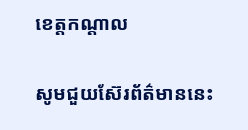ខេត្តកណ្ដាល

សូមជួយស៊ែរព័ត៌មាននេះ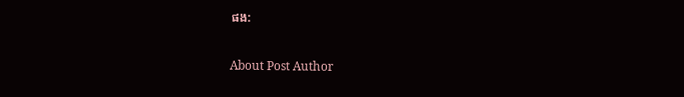ផង:

About Post Author